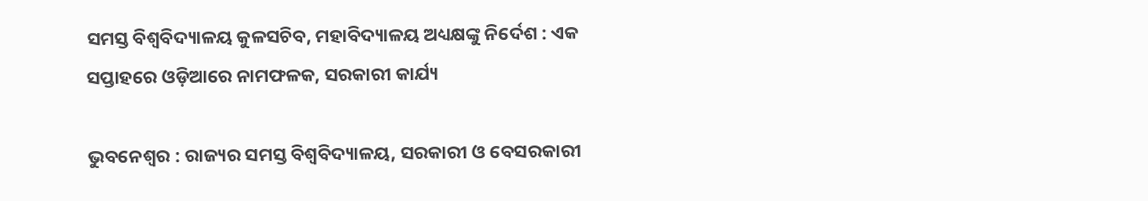ସମସ୍ତ ବିଶ୍ୱବିଦ୍ୟାଳୟ କୁଳସଚିବ, ମହାବିଦ୍ୟାଳୟ ଅଧ୍ୟକ୍ଷଙ୍କୁ ନିର୍ଦେଶ : ଏକ ସପ୍ତାହରେ ଓଡ଼ିଆରେ ନାମଫଳକ, ସରକାରୀ କାର୍ଯ୍ୟ

ଭୁବନେଶ୍ୱର : ରାଜ୍ୟର ସମସ୍ତ ବିଶ୍ୱବିଦ୍ୟାଳୟ, ସରକାରୀ ଓ ବେସରକାରୀ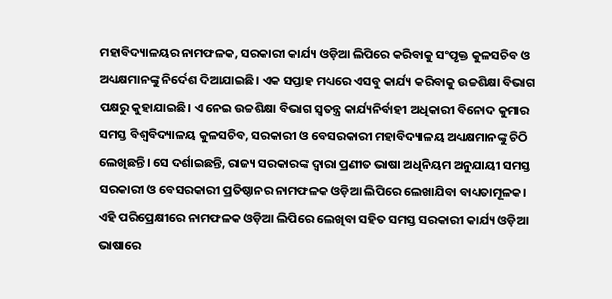ମହାବିଦ୍ୟାଳୟର ନାମଫଳକ, ସରକାରୀ କାର୍ଯ୍ୟ ଓଡ଼ିଆ ଲିପିରେ କରିବାକୁ ସଂପୃକ୍ତ କୁଳସଚିବ ଓ ଅଧ୍ୟକ୍ଷମାନଙ୍କୁ ନିର୍ଦେଶ ଦିଆଯାଇଛି। ଏକ ସପ୍ତାହ ମଧ୍ୟରେ ଏସବୁ କାର୍ଯ୍ୟ କରିବାକୁ ଉଚ୍ଚଶିକ୍ଷା ବିଭାଗ ପକ୍ଷରୁ କୁହାଯାଇଛି। ଏ ନେଇ ଉଚ୍ଚଶିକ୍ଷା ବିଭାଗ ସ୍ୱତନ୍ତ୍ର କାର୍ଯ୍ୟନିର୍ବାହୀ ଅଧିକାରୀ ବିନୋଦ କୁମାର ସମସ୍ତ ବିଶ୍ୱବିଦ୍ୟାଳୟ କୁଳସଚିବ, ସରକାରୀ ଓ ବେସରକାରୀ ମହାବିଦ୍ୟାଳୟ ଅଧ୍ୟକ୍ଷମାନଙ୍କୁ ଚିଠି ଲେଖିଛନ୍ତି। ସେ ଦର୍ଶାଇଛନ୍ତି, ରାଜ୍ୟ ସରକାରଙ୍କ ଦ୍ୱାରା ପ୍ରଣୀତ ଭାଷା ଅଧିନିୟମ ଅନୁଯାୟୀ ସମସ୍ତ ସରକାରୀ ଓ ବେସରକାରୀ ପ୍ରତିଷ୍ଠାନର ନାମଫଳକ ଓଡ଼ିଆ ଲିପିରେ ଲେଖାଯିବା ବାଧ୍ୟତାମୂଳକ। ଏହି ପରିପ୍ରେକ୍ଷୀରେ ନାମଫଳକ ଓଡ଼ିଆ ଲିପିରେ ଲେଖିବା ସହିତ ସମସ୍ତ ସରକାରୀ କାର୍ଯ୍ୟ ଓଡ଼ିଆ ଭାଷାରେ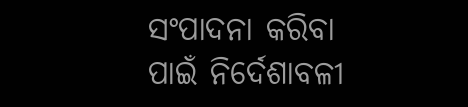ସଂପାଦନା କରିବା ପାଇଁ ନିର୍ଦେଶାବଳୀ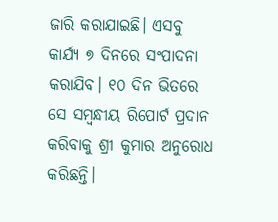ଜାରି କରାଯାଇଛି। ଏସବୁ କାର୍ଯ୍ୟ ୭ ଦିନରେ ସଂପାଦନା କରାଯିବ। ୧୦ ଦିନ ଭିତରେ ସେ ସମ୍ବନ୍ଧୀୟ ରିପୋର୍ଟ ପ୍ରଦାନ କରିବାକୁ ଶ୍ରୀ କୁମାର ଅନୁରୋଧ କରିଛନ୍ତି।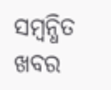ସମ୍ବନ୍ଧିତ ଖବର